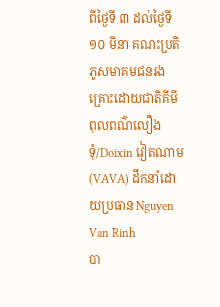ពីថ្ងៃទី ៣ ដល់ថ្ងៃទី ១០ មិនា គណះប្រតិភូសមាគមជនរងគ្រោះដោយជាតិគីមី
ពុលពណ៌លឿងទុំ/Doixin វៀតណាម (VAVA) ដឹកនាំដោយប្រធាន Nguyen Van Rinh
បា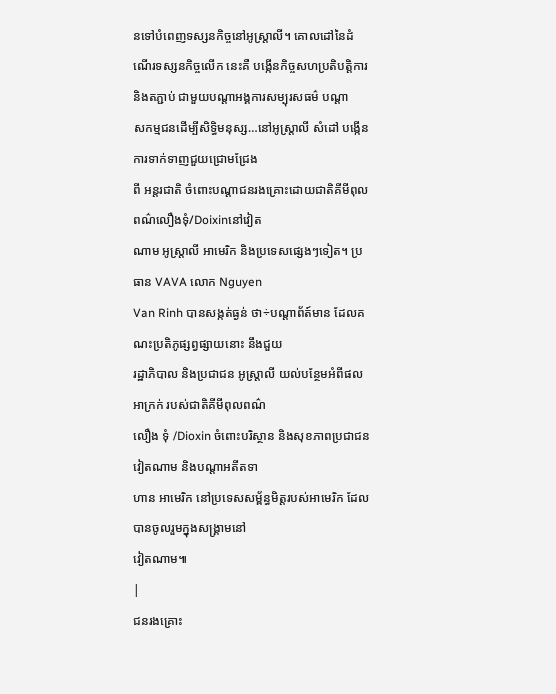នទៅបំពេញទស្សនកិច្ចនៅអូស្ត្រាលី។ គោលដៅនៃដំណើរទស្សនកិច្ចលើក នេះគឺ បង្កើនកិច្ចសហប្រតិបត្តិការ និងតភ្ជាប់ ជាមួយបណ្ដាអង្គការសម្បុរសធម៌ បណ្ដា
សកម្មជនដើម្បីសិទ្ធិមនុស្ស…នៅអូស្ត្រាលី សំដៅ បង្កើនការទាក់ទាញជួយជ្រោមជ្រែង
ពី អន្តរជាតិ ចំពោះបណ្ដាជនរងគ្រោះដោយជាតិគីមីពុលពណ៌លឿងទុំ/Doixinនៅវៀត
ណាម អូស្ត្រាលី អាមេរិក និងប្រទេសផ្សេងៗទៀត។ ប្រធាន VAVA លោក Nguyen
Van Rinh បានសង្កត់ធ្ងន់ ថា÷បណ្ដាព័ត៍មាន ដែលគណះប្រតិភូផ្សព្វផ្សាយនោះ នឹងជួយ
រដ្ឋាភិបាល និងប្រជាជន អូស្ត្រាលី យល់បន្ថែមអំពីផលអាក្រក់ របស់ជាតិគីមីពុលពណ៌
លឿង ទុំ /Dioxin ចំពោះបរិស្ថាន និងសុខភាពប្រជាជនវៀតណាម និងបណ្ដាអតីតទា
ហាន អាមេរិក នៅប្រទេសសម្ព័ន្ធមិត្តរបស់អាមេរិក ដែលបានចូលរួមក្នុងសង្គ្រាមនៅ
វៀតណាម៕
|
ជនរងគ្រោះ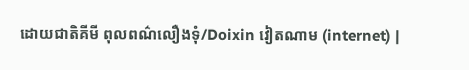ដោយជាតិគីមី ពុលពណ៌លឿងទុំ/Doixin វៀតណាម (internet) |